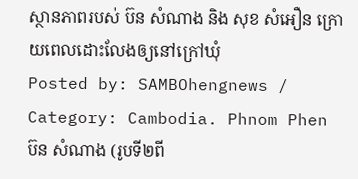ស្ថានភាពរបស់ ប៊ន សំណាង និង សុខ សំអឿន ក្រោយពេលដោះលែងឲ្យនៅក្រៅឃុំ
Posted by: SAMBOhengnews / Category: Cambodia. Phnom Phen
ប៊ន សំណាង (រូបទី២ពី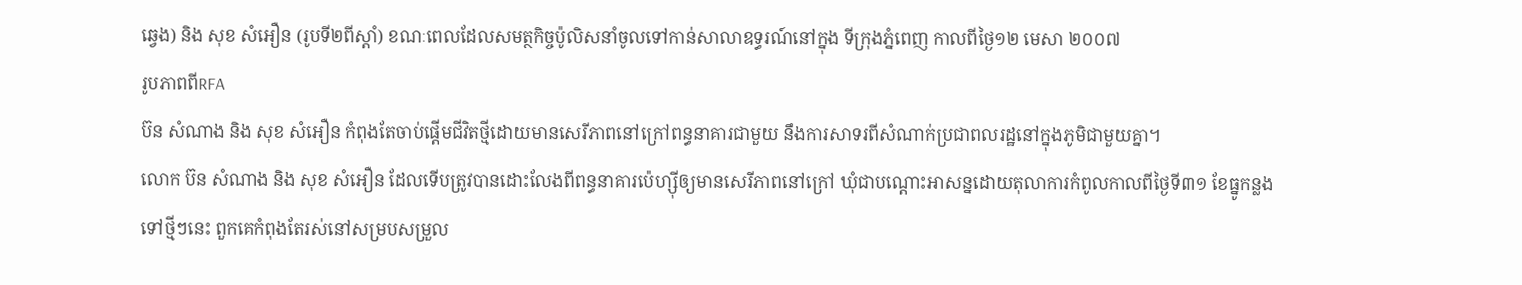ឆ្វេង) និង សុខ សំអឿន (រូបទី២ពីស្ដាំ) ខណៈពេលដែលសមត្ថកិច្ចប៉ូលិសនាំចូលទៅកាន់សាលាឧទ្ធរណ៍នៅក្នុង ទីក្រុងភ្នំពេញ កាលពីថ្ងៃ១២ មេសា ២០០៧
រូបភាពពីRFA
ប៊ន សំណាង និង សុខ សំអឿន កំពុងតែចាប់ផ្តើមជីវិតថ្មីដោយមានសេរីភាពនៅក្រៅពន្ធនាគារជាមួយ នឹងការសាទរពីសំណាក់ប្រជាពលរដ្ឋនៅក្នុងភូមិជាមួយគ្នា។
លោក ប៊ន សំណាង និង សុខ សំអឿន ដែលទើបត្រូវបានដោះលែងពីពន្ធនាគារប៉េហ្ស៊ីឲ្យមានសេរីភាពនៅក្រៅ ឃុំជាបណ្តោះអាសន្នដោយតុលាការកំពូលកាលពីថៃ្ងទី៣១ ខែធ្នូកន្លងទៅថ្មីៗនេះ ពួកគេកំពុងតែរស់នៅសម្របសម្រួល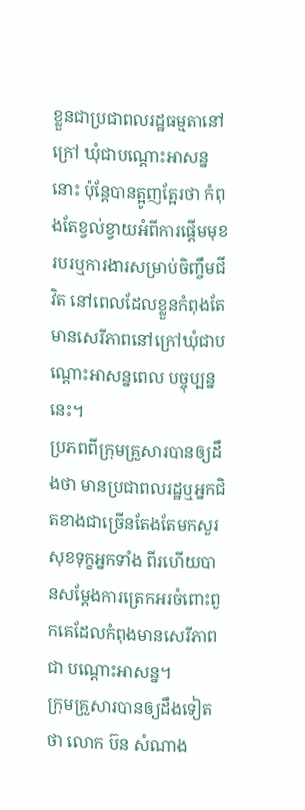ខ្លួនជាប្រជាពលរដ្ឋធម្មតានៅក្រៅ ឃុំជាបណ្ដោះអាសន្ននោះ ប៉ុន្តែបានត្អូញតែ្អរថា កំពុងតែខ្វល់ខ្វាយអំពីការផ្តើមមុខរបរឬការងារសម្រាប់ចិញ្ចឹមជីវិត នៅពេលដែលខ្លួនកំពុងតែមានសេរីភាពនៅក្រៅឃុំជាបណ្ដោះអាសន្នពេល បច្ចុប្បន្ននេះ។
ប្រភពពីក្រុមគ្រួសារបានឲ្យដឹងថា មានប្រជាពលរដ្ឋឬអ្នកជិតខាងជាច្រើនតែងតែមកសួរសុខទុក្ខអ្នកទាំង ពីរហើយបានសម្ដែងការត្រេកអរចំពោះពួកគេដែលកំពុងមានសេរីភាពជា បណ្តោះអាសន្ន។
ក្រុមគ្រួសារបានឲ្យដឹងទៀតថា លោក ប៊ន សំណាង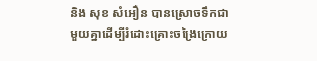និង សុខ សំអឿន បានស្រោចទឹកជាមួយគ្នាដើម្បីរំដោះគ្រោះចង្រៃក្រោយ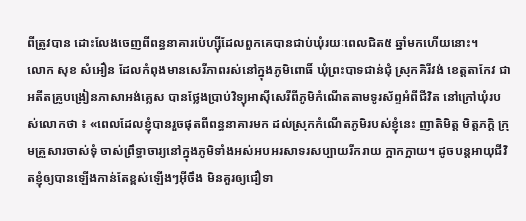ពីត្រូវបាន ដោះលែងចេញពីពន្ធនាគារប៉េហ្ស៊ីដែលពួកគេបានជាប់ឃុំរយៈពេលជិត៥ ឆ្នាំមកហើយនោះ។
លោក សុខ សំអឿន ដែលកំពុងមានសេរីភាពរស់នៅក្នុងភូមិពោធិ៍ ឃុំព្រះបាទជាន់ជុំ ស្រុកគិរីវង់ ខេត្តតាកែវ ជាអតីតគ្រូបង្រៀនភាសាអង់គ្លេស បានថែ្លងប្រាប់វិទ្យុអាស៊ីសេរីពីភូមិកំណើតតាមទូរស័ព្ទអំពីជីវិត នៅក្រៅឃុំរបស់លោកថា ៖ «ពេលដែលខ្ញុំបានរួចផុតពីពន្ធនាគារមក ដល់ស្រុកកំណើតភូមិរបស់ខ្ញុំនេះ ញាតិមិត្ត មិត្តភក្ដិ ក្រុមគ្រួសារចាស់ទុំ ចាស់ព្រឹទ្ធាចារ្យនៅក្នុងភូមិទាំងអស់អបអរសាទរសប្បាយរីករាយ ក្អាកក្អាយ។ ដូចបន្តអាយុជីវិតខ្ញុំឲ្យបានឡើងកាន់តែខ្ពស់ឡើងៗអ៊ីចឹង មិនគួរឲ្យជឿទា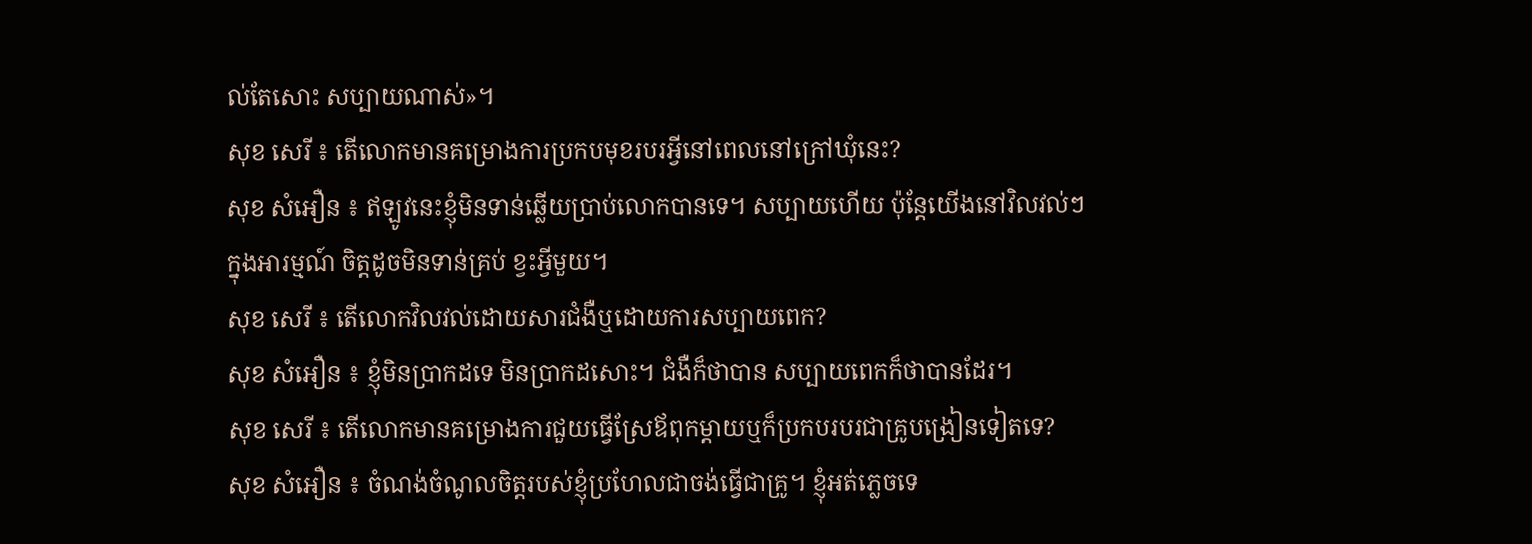ល់តែសោះ សប្បាយណាស់»។
សុខ សេរី ៖ តើលោកមានគម្រោងការប្រកបមុខរបរអ្វីនៅពេលនៅក្រៅឃុំនេះ?
សុខ សំអឿន ៖ ឥឡូវនេះខ្ញុំមិនទាន់ឆ្លើយប្រាប់លោកបានទេ។ សប្បាយហើយ ប៉ុន្តែយើងនៅវិលវល់ៗក្នុងអារម្មណ៍ ចិត្តដូចមិនទាន់គ្រប់ ខ្វះអ្វីមួយ។
សុខ សេរី ៖ តើលោកវិលវល់ដោយសារជំងឺឬដោយការសប្បាយពេក?
សុខ សំអឿន ៖ ខ្ញុំមិនប្រាកដទេ មិនប្រាកដសោះ។ ជំងឺក៏ថាបាន សប្បាយពេកក៏ថាបានដែរ។
សុខ សេរី ៖ តើលោកមានគម្រោងការជួយធ្វើស្រែឪពុកម្ដាយឬក៏ប្រកបរបរជាគ្រូបង្រៀនទៀតទេ?
សុខ សំអឿន ៖ ចំណង់ចំណូលចិត្តរបស់ខ្ញុំប្រហែលជាចង់ធ្វើជាគ្រូ។ ខ្ញុំអត់ភ្លេចទេ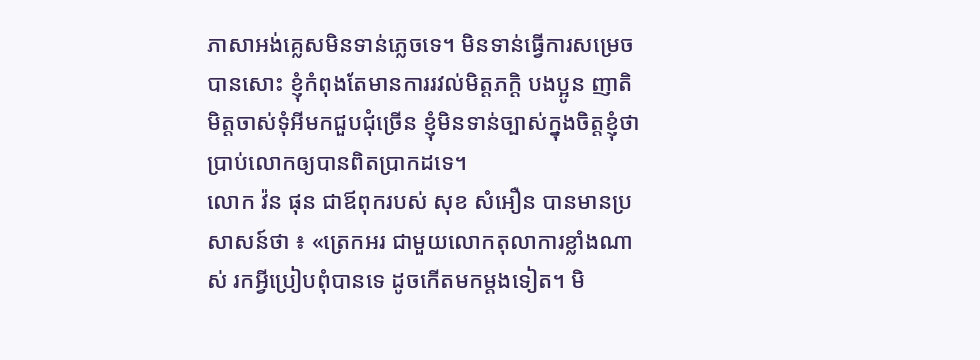ភាសាអង់គ្លេសមិនទាន់ភ្លេចទេ។ មិនទាន់ធ្វើការសម្រេចបានសោះ ខ្ញុំកំពុងតែមានការរវល់មិត្តភក្ដិ បងប្អូន ញាតិមិត្តចាស់ទុំអីមកជួបជុំច្រើន ខ្ញុំមិនទាន់ច្បាស់ក្នុងចិត្តខ្ញុំថា ប្រាប់លោកឲ្យបានពិតប្រាកដទេ។
លោក វ៉ន ផុន ជាឪពុករបស់ សុខ សំអឿន បានមានប្រសាសន៍ថា ៖ «ត្រេកអរ ជាមួយលោកតុលាការខ្លាំងណាស់ រកអ្វីប្រៀបពុំបានទេ ដូចកើតមកម្ដងទៀត។ មិ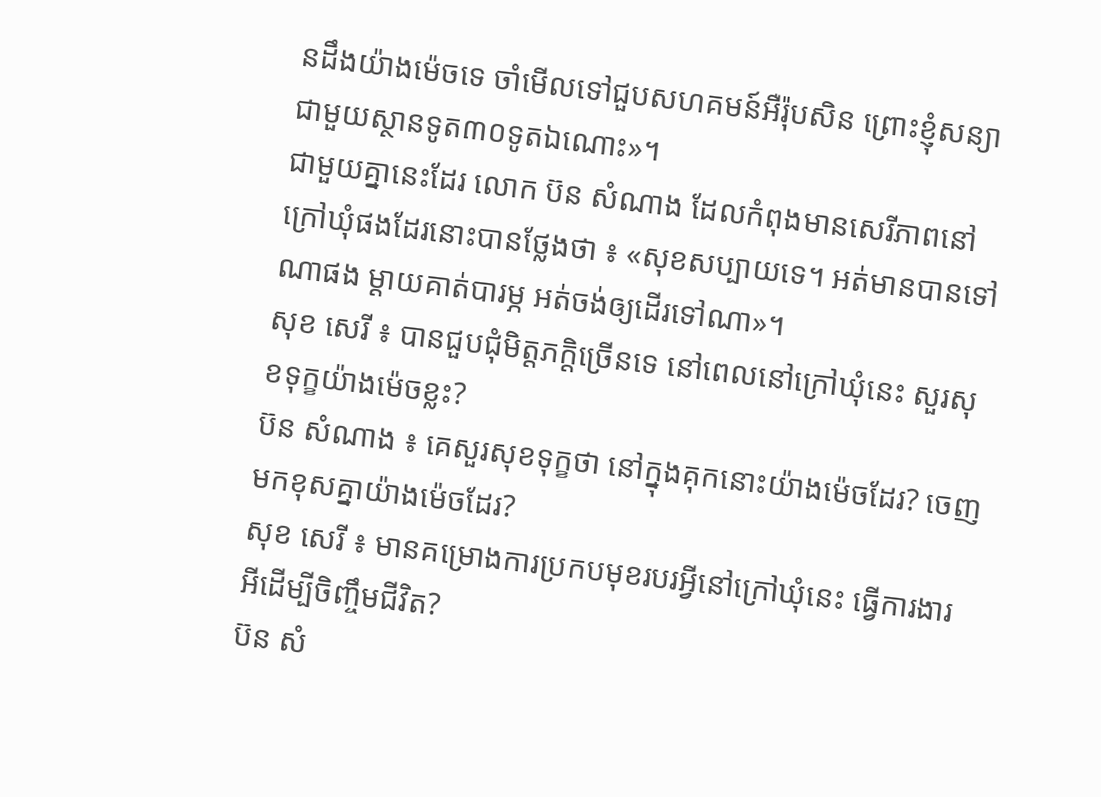នដឹងយ៉ាងម៉េចទេ ចាំមើលទៅជួបសហគមន៍អឺរ៉ុបសិន ព្រោះខ្ញុំសន្យាជាមួយស្ថានទូត៣០ទូតឯណោះ»។
ជាមួយគ្នានេះដែរ លោក ប៊ន សំណាង ដែលកំពុងមានសេរីភាពនៅក្រៅឃុំផងដែរនោះបានថែ្លងថា ៖ «សុខសប្បាយទេ។ អត់មានបានទៅណាផង ម្ដាយគាត់បារម្ភ អត់ចង់ឲ្យដើរទៅណា»។
សុខ សេរី ៖ បានជួបជុំមិត្តភក្ដិច្រើនទេ នៅពេលនៅក្រៅឃុំនេះ សួរសុខទុក្ខយ៉ាងម៉េចខ្លះ?
ប៊ន សំណាង ៖ គេសួរសុខទុក្ខថា នៅក្នុងគុកនោះយ៉ាងម៉េចដែរ? ចេញមកខុសគ្នាយ៉ាងម៉េចដែរ?
សុខ សេរី ៖ មានគម្រោងការប្រកបមុខរបរអ្វីនៅក្រៅឃុំនេះ ធ្វើការងារអីដើម្បីចិញ្ចឹមជីវិត?
ប៊ន សំ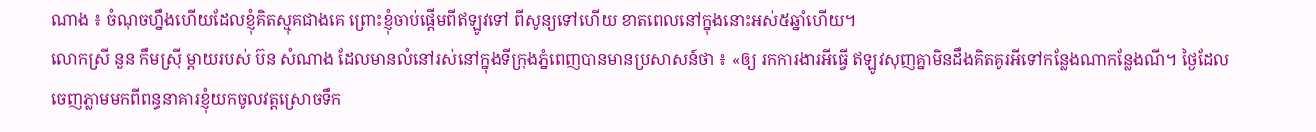ណាង ៖ ចំណុចហ្នឹងហើយដែលខ្ញុំគិតស្មុគជាងគេ ព្រោះខ្ញុំចាប់ផ្ដើមពីឥឡូវទៅ ពីសូន្យទៅហើយ ខាតពេលនៅក្នុងនោះអស់៥ឆ្នាំហើយ។
លោកស្រី នួន កឹមស្រ៊ី ម្តាយរបស់ ប៊ន សំណាង ដែលមានលំនៅរស់នៅក្នុងទីក្រុងភ្នំពេញបានមានប្រសាសន៍ថា ៖ «ឲ្យ រកការងារអីធ្វើ ឥឡូវសុញគ្នាមិនដឹងគិតគូរអីទៅកន្លែងណាកន្លែងណី។ ថ្ងៃដែលចេញភ្លាមមកពីពន្ធនាគារខ្ញុំយកចូលវត្តស្រោចទឹក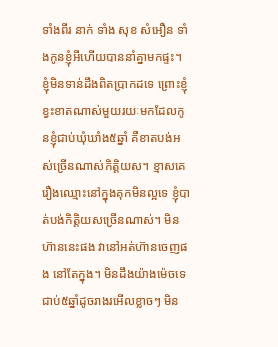ទាំងពីរ នាក់ ទាំង សុខ សំអឿន ទាំងកូនខ្ញុំអីហើយបាននាំគ្នាមកផ្ទះ។ ខ្ញុំមិនទាន់ដឹងពិតប្រាកដទេ ព្រោះខ្ញុំខ្វះខាតណាស់មួយរយៈមកដែលកូនខ្ញុំជាប់ឃុំឃាំង៥ឆ្នាំ គឺខាតបង់អស់ច្រើនណាស់កិត្តិយស។ ខ្មាសគេរឿងឈ្មោះនៅក្នុងគុកមិនល្អទេ ខ្ញុំបាត់បង់កិត្តិយសច្រើនណាស់។ មិនហ៊ាននេះផង វានៅអត់ហ៊ានចេញផង នៅតែក្នុង។ មិនដឹងយ៉ាងម៉េចទេជាប់៥ឆ្នាំដូចរាងរអើលខ្លាចៗ មិន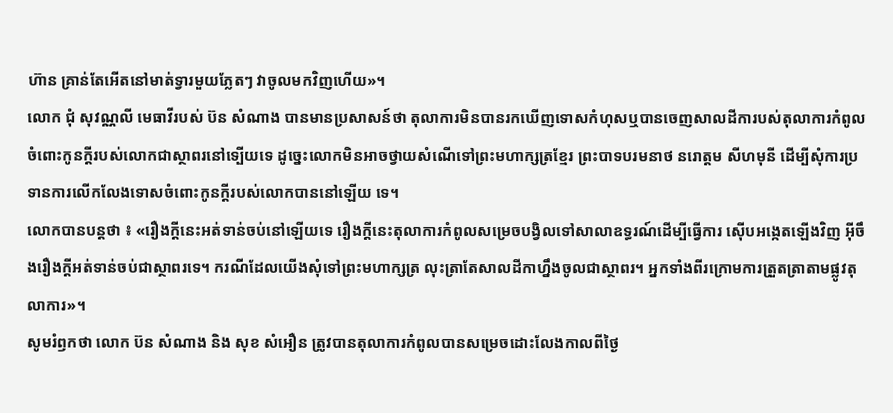ហ៊ាន គ្រាន់តែអើតនៅមាត់ទ្វារមួយភ្លែតៗ វាចូលមកវិញហើយ»។
លោក ជុំ សុវណ្ណលី មេធាវីរបស់ ប៊ន សំណាង បានមានប្រសាសន៍ថា តុលាការមិនបានរកឃើញទោសកំហុសឬបានចេញសាលដីការបស់តុលាការកំពូល ចំពោះកូនក្តីរបស់លោកជាស្ថាពរនៅទ្បើយទេ ដូច្នេះលោកមិនអាចថ្វាយសំណើទៅព្រះមហាក្សត្រខ្មែរ ព្រះបាទបរមនាថ នរោត្ដម សីហមុនី ដើម្បីសុំការប្រទានការលើកលែងទោសចំពោះកូនក្ដីរបស់លោកបាននៅឡើយ ទេ។
លោកបានបន្តថា ៖ «រឿងក្ដីនេះអត់ទាន់ចប់នៅឡើយទេ រឿងក្ដីនេះតុលាការកំពូលសម្រេចបង្វិលទៅសាលាឧទ្ធរណ៍ដើម្បីធ្វើការ ស៊ើបអង្កេតឡើងវិញ អ៊ីចឹងរឿងក្ដីអត់ទាន់ចប់ជាស្ថាពរទេ។ ករណីដែលយើងសុំទៅព្រះមហាក្សត្រ លុះត្រាតែសាលដីកាហ្នឹងចូលជាស្ថាពរ។ អ្នកទាំងពីរក្រោមការត្រួតត្រាតាមផ្លូវតុលាការ»។
សូមរំឭកថា លោក ប៊ន សំណាង និង សុខ សំអឿន ត្រូវបានតុលាការកំពូលបានសម្រេចដោះលែងកាលពីថៃ្ង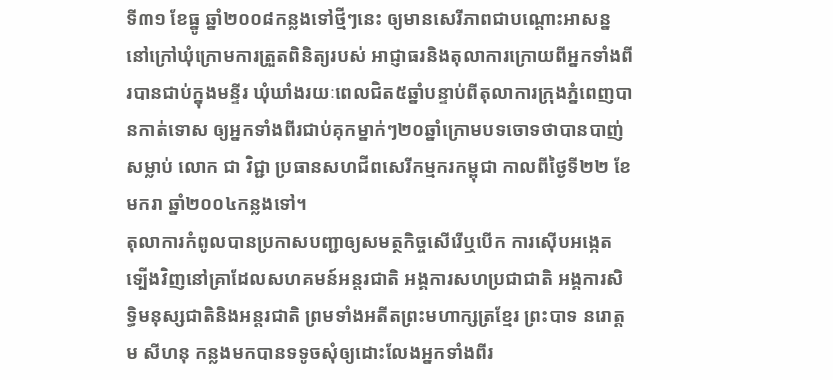ទី៣១ ខែធ្នូ ឆ្នាំ២០០៨កន្លងទៅថ្មីៗនេះ ឲ្យមានសេរីភាពជាបណ្ដោះអាសន្ននៅក្រៅឃុំក្រោមការត្រួតពិនិត្យរបស់ អាជ្ញាធរនិងតុលាការក្រោយពីអ្នកទាំងពីរបានជាប់ក្នុងមន្ទីរ ឃុំឃាំងរយៈពេលជិត៥ឆ្នាំបន្ទាប់ពីតុលាការក្រុងភ្នំពេញបានកាត់ទោស ឲ្យអ្នកទាំងពីរជាប់គុកម្នាក់ៗ២០ឆ្នាំក្រោមបទចោទថាបានបាញ់ សម្លាប់ លោក ជា វិជ្ជា ប្រធានសហជីពសេរីកម្មករកម្ពុជា កាលពីថៃ្ងទី២២ ខែមករា ឆ្នាំ២០០៤កន្លងទៅ។
តុលាការកំពូលបានប្រកាសបញ្ជាឲ្យសមត្ថកិច្ចសើរើឬបើក ការស៊ើបអង្កេតទ្បើងវិញនៅគ្រាដែលសហគមន៍អន្តរជាតិ អង្គការសហប្រជាជាតិ អង្គការសិទ្ធិមនុស្សជាតិនិងអន្តរជាតិ ព្រមទាំងអតីតព្រះមហាក្សត្រខ្មែរ ព្រះបាទ នរោត្ដម សីហនុ កន្លងមកបានទទូចសុំឲ្យដោះលែងអ្នកទាំងពីរ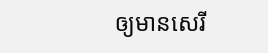ឲ្យមានសេរី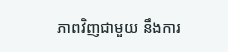ភាពវិញជាមួយ នឹងការ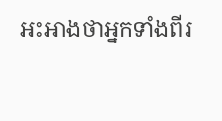អះអាងថាអ្នកទាំងពីរ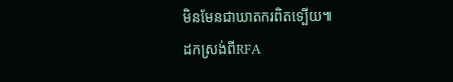មិនមែនជាឃាតករពិតទ្បើយ៕
ដកស្រង់ពីRFA